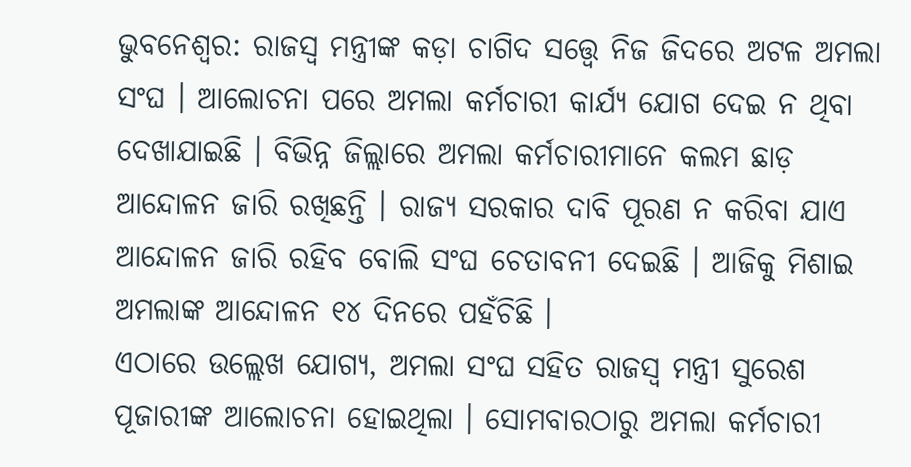ଭୁବନେଶ୍ୱର: ରାଜସ୍ୱ ମନ୍ତ୍ରୀଙ୍କ କଡ଼ା ଚାଗିଦ ସତ୍ତ୍ୱେ ନିଜ ଜିଦରେ ଅଟଳ ଅମଲା ସଂଘ । ଆଲୋଚନା ପରେ ଅମଲା କର୍ମଚାରୀ କାର୍ଯ୍ୟ ଯୋଗ ଦେଇ ନ ଥିବା ଦେଖାଯାଇଛି । ବିଭିନ୍ନ ଜିଲ୍ଲାରେ ଅମଲା କର୍ମଚାରୀମାନେ କଲମ ଛାଡ଼ ଆନ୍ଦୋଳନ ଜାରି ରଖିଛନ୍ତି । ରାଜ୍ୟ ସରକାର ଦାବି ପୂରଣ ନ କରିବା ଯାଏ ଆନ୍ଦୋଳନ ଜାରି ରହିବ ବୋଲି ସଂଘ ଚେତାବନୀ ଦେଇଛି । ଆଜିକୁ ମିଶାଇ ଅମଲାଙ୍କ ଆନ୍ଦୋଳନ ୧୪ ଦିନରେ ପହଁଚିଛି ।
ଏଠାରେ ଉଲ୍ଲେଖ ଯୋଗ୍ୟ, ଅମଲା ସଂଘ ସହିତ ରାଜସ୍ୱ ମନ୍ତ୍ରୀ ସୁରେଶ ପୂଜାରୀଙ୍କ ଆଲୋଚନା ହୋଇଥିଲା । ସୋମବାରଠାରୁ ଅମଲା କର୍ମଚାରୀ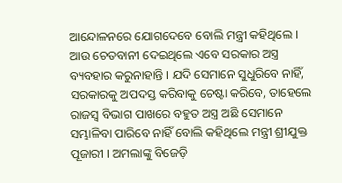ଆନ୍ଦୋଳନରେ ଯୋଗଦେବେ ବୋଲି ମନ୍ତ୍ରୀ କହିଥିଲେ । ଆଉ ଚେତବାନୀ ଦେଇଥିଲେ ଏବେ ସରକାର ଅସ୍ତ୍ର ବ୍ୟବହାର କରୁନାହାନ୍ତି । ଯଦି ସେମାନେ ସୁଧୁରିବେ ନାହିଁ, ସରକାରକୁ ଅପଦସ୍ତ କରିବାକୁ ଚେଷ୍ଟା କରିବେ, ତାହେଲେ ରାଜସ୍ୱ ବିଭାଗ ପାଖରେ ବହୁତ ଅସ୍ତ୍ର ଅଛି ସେମାନେ ସମ୍ଭାଳିବା ପାରିବେ ନାହିଁ ବୋଲି କହିଥିଲେ ମନ୍ତ୍ରୀ ଶ୍ରୀଯୁକ୍ତ ପୂଜାରୀ । ଅମଲାଙ୍କୁ ବିଜେଡ଼ି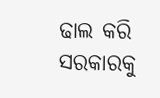ଢାଲ କରି ସରକାରକୁ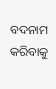ବଦନାମ କରିବାକୁ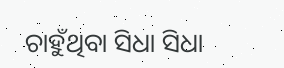ଚାହୁଁଥିବା ସିଧା ସିଧା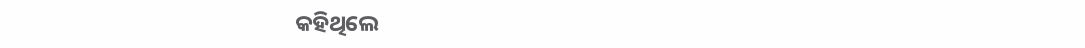କହିଥିଲେ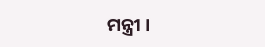ମନ୍ତ୍ରୀ ।